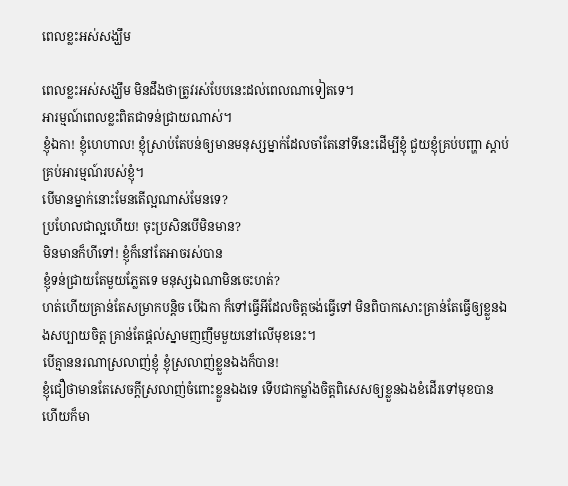ពេលខ្លះអស់សង្ឃឹម

ពេលខ្លះអស់សង្ឃឹម មិនដឹងថាត្រូវរស់បែបនេះដល់ពេលណាទៀតទេ។
អារម្មណ៍ពេលខ្លះពិតជាទន់ជ្រាយណាស់។
ខ្ញុំឯកា! ខ្ញុំហេហាល! ខ្ញុំស្រាប់តែបន់ឲ្យមានមនុស្សម្នាក់ដែលចាំតែនៅទីនេះដើម្បីខ្ញុំ ជួយខ្ញុំគ្រប់បញ្ហា ស្តាប់គ្រប់អារម្មណ៍របស់ខ្ញុំ។
បើមានម្នាក់នោះមែនតើល្អណាស់មែនទេ?
ប្រហែលជាល្អហើយ! ចុះប្រសិនបើមិនមាន?
មិនមានក៏ហីទៅ! ខ្ញុំក៏នៅតែអាចរស់បាន
ខ្ញុំទន់ជ្រាយតែមួយភ្លែតទេ មនុស្សឯណាមិនចេះហត់?
ហត់ហើយគ្រាន់តែសម្រាកបន្តិច បើឯកា ក៏ទៅធ្វើអីដែលចិត្តចង់ធ្វើទៅ មិនពិបាកសោះគ្រាន់តែធ្វើឲ្យខ្លួនឯងសប្បាយចិត្ត គ្រាន់តែផ្តល់ស្នាមញញឹមមួយនៅលើមុខនេះ។
បើគ្មាននរណាស្រលាញ់ខ្ញុំ ខ្ញុំស្រលាញ់ខ្លួនឯងក៏បាន!
ខ្ញុំជឿថាមានតែសេចក្តីស្រលាញ់ចំពោះខ្លួនឯងទេ ទើបជាកម្លាំងចិត្តពិសេសឲ្យខ្លួនឯងខំដើរទៅមុខបាន ហើយក៏មា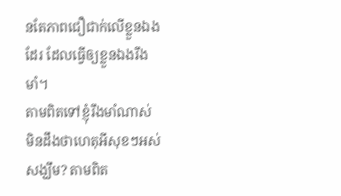នតែភាពជឿជាក់លើខ្លួនឯងដែរ ដែលធ្វើឲ្យខ្លួនឯងរឹងមាំ។
តាមពិតទៅខ្ញុំរឹងមាំណាស់ មិនដឹងថាហេតុអីសុខៗអស់សង្ឃឹម? តាមពិត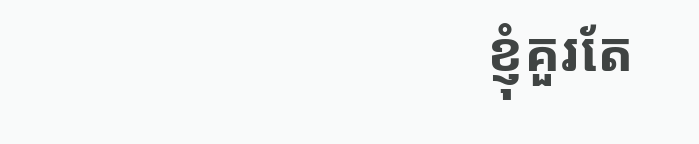ខ្ញុំគួរតែ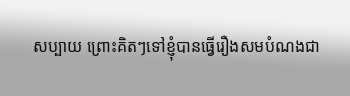សប្បាយ ព្រោះគិតៗទៅខ្ញុំបានធ្វើរឿងសមបំណងជា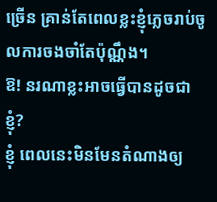ច្រើន គ្រាន់តែពេលខ្លះខ្ញុំភ្លេចរាប់ចូលការចងចាំតែប៉ុណ្ណឹង។
ឱ! នរណាខ្លះអាចធ្វើបានដូចជាខ្ញុំ?
ខ្ញុំ ពេលនេះមិនមែនតំណាងឲ្យ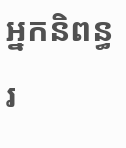អ្នកនិពន្ធរ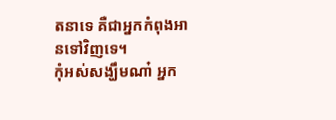តនាទេ គឺជាអ្នកកំពុងអានទៅវិញទេ។
កុំអស់សង្ឃឹមណា៎ អ្នក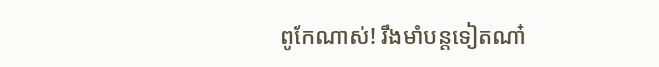ពូកែណាស់! រឹងមាំបន្តទៀតណា៎